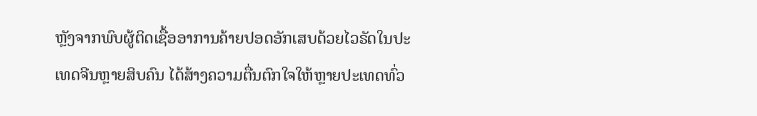ຫຼັງຈາກພົບຜູ້ຕິດເຊື້ອອາການຄ້າຍປອດອັກເສບດ້ວຍໄວຣັດໃນປະເທດຈີນຫຼາຍສິບຄົນ ໄດ້ສ້າງຄວາມຕື່ນຕົກໃຈໃຫ້ຫຼາຍປະເທດທົ່ວ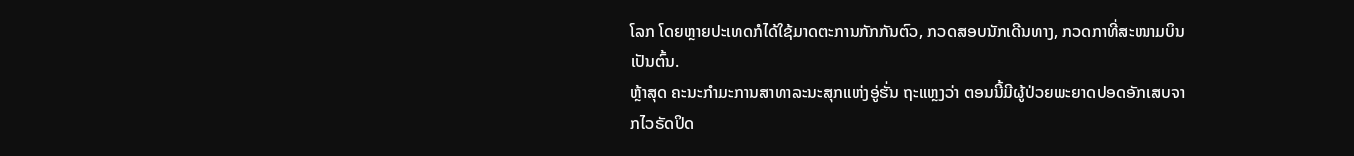ໂລກ ໂດຍຫຼາຍປະເທດກໍໄດ້ໃຊ້ມາດຕະການກັກກັນຕົວ, ກວດສອບນັກເດີນທາງ, ກວດກາທີ່ສະໜາມບິນ ເປັນຕົ້ນ.
ຫຼ້າສຸດ ຄະນະກຳມະການສາທາລະນະສຸກແຫ່ງອູ່ຮັ່ນ ຖະແຫຼງວ່າ ຕອນນີ້ມີຜູ້ປ່ວຍພະຍາດປອດອັກເສບຈາກໄວຣັດປິດ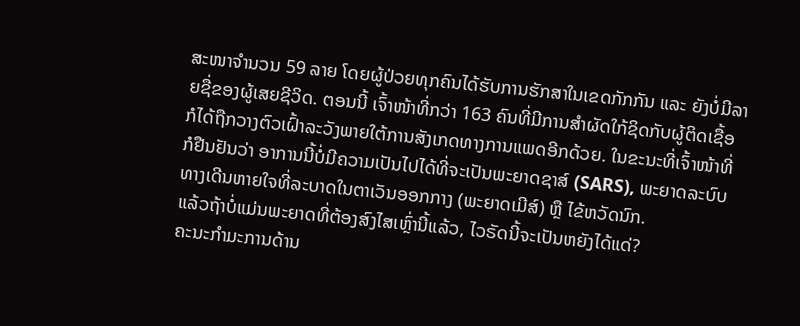ສະໜາຈຳນວນ 59 ລາຍ ໂດຍຜູ້ປ່ວຍທຸກຄົນໄດ້ຮັບການຮັກສາໃນເຂດກັກກັນ ແລະ ຍັງບໍ່ມີລາຍຊື່ຂອງຜູ້ເສຍຊີວິດ. ຕອນນີ້ ເຈົ້າໜ້າທີ່ກວ່າ 163 ຄົນທີ່ມີການສຳຜັດໃກ້ຊິດກັບຜູ້ຕິດເຊື້ອ ກໍໄດ້ຖືກວາງຕົວເຝົ້າລະວັງພາຍໃຕ້ການສັງເກດທາງການແພດອີກດ້ວຍ. ໃນຂະນະທີ່ເຈົ້າໜ້າທີ່ກໍຢືນຢັນວ່າ ອາການນີ້ບໍ່ມີຄວາມເປັນໄປໄດ້ທີ່ຈະເປັນພະຍາດຊາສ໌ (SARS), ພະຍາດລະບົບທາງເດີນຫາຍໃຈທີ່ລະບາດໃນຕາເວັນອອກກາງ (ພະຍາດເມີສ໌) ຫຼື ໄຂ້ຫວັດນົກ.
ແລ້ວຖ້າບໍ່ແມ່ນພະຍາດທີ່ຕ້ອງສົງໄສເຫຼົ່ານີ້ແລ້ວ, ໄວຣັດນີ້ຈະເປັນຫຍັງໄດ້ແດ່?
ຄະນະກຳມະການດ້ານ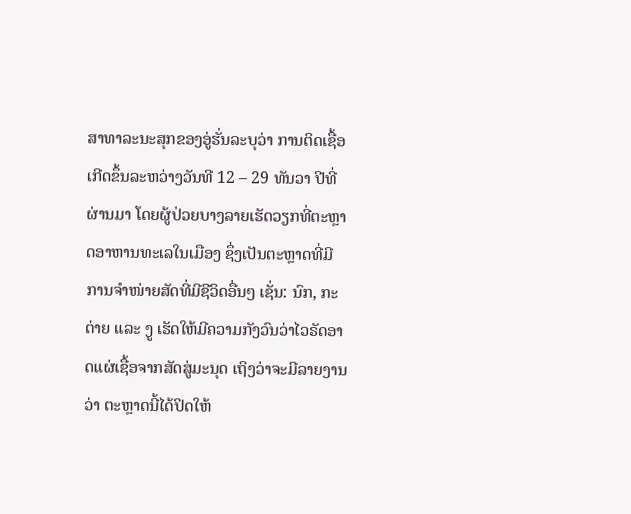ສາທາລະນະສຸກຂອງອູ່ຮັ່ນລະບຸວ່າ ການຕິດເຊື້ອເກີດຂຶ້ນລະຫວ່າງວັນທີ 12 – 29 ທັນວາ ປີທີ່ຜ່ານມາ ໂດຍຜູ້ປ່ວຍບາງລາຍເຮັດວຽກທີ່ຕະຫຼາດອາຫານທະເລໃນເມືອງ ຊຶ່ງເປັນຕະຫຼາດທີ່ມີການຈຳໜ່າຍສັດທີ່ມີຊີວິດອື່ນໆ ເຊັ່ນ: ນົກ, ກະຕ່າຍ ແລະ ງູ ເຮັດໃຫ້ມີຄວາມກັງວົນວ່າໄວຣັດອາດແຜ່ເຊື້ອຈາກສັດສູ່ມະນຸດ ເຖິງວ່າຈະມີລາຍງານວ່າ ຕະຫຼາດນີ້ໄດ້ປິດໃຫ້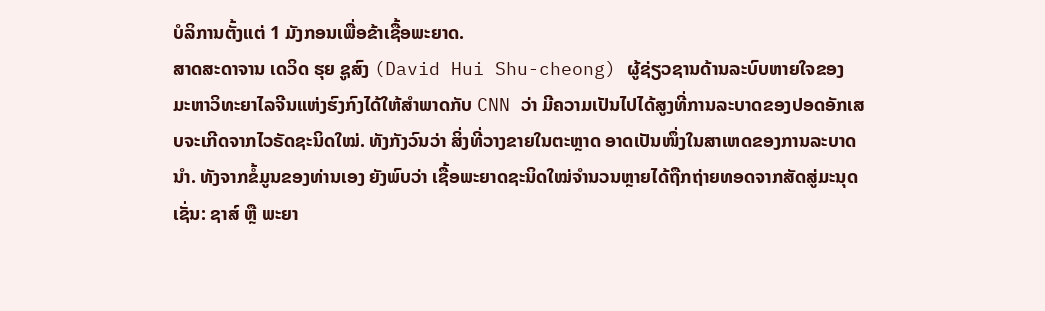ບໍລິການຕັ້ງແຕ່ 1 ມັງກອນເພື່ອຂ້າເຊື້ອພະຍາດ.
ສາດສະດາຈານ ເດວິດ ຮຸຍ ຊູສົງ (David Hui Shu-cheong) ຜູ້ຊ່ຽວຊານດ້ານລະບົບຫາຍໃຈຂອງ ມະຫາວິທະຍາໄລຈີນແຫ່ງຮົງກົງໄດ້ໃຫ້ສຳພາດກັບ CNN ວ່າ ມີຄວາມເປັນໄປໄດ້ສູງທີ່ການລະບາດຂອງປອດອັກເສບຈະເກີດຈາກໄວຣັດຊະນິດໃໝ່. ທັງກັງວົນວ່າ ສິ່ງທີ່ວາງຂາຍໃນຕະຫຼາດ ອາດເປັນໜຶ່ງໃນສາເຫດຂອງການລະບາດນຳ. ທັງຈາກຂໍ້ມູນຂອງທ່ານເອງ ຍັງພົບວ່າ ເຊື້ອພະຍາດຊະນິດໃໝ່ຈຳນວນຫຼາຍໄດ້ຖືກຖ່າຍທອດຈາກສັດສູ່ມະນຸດ ເຊັ່ນ: ຊາສ໌ ຫຼື ພະຍາ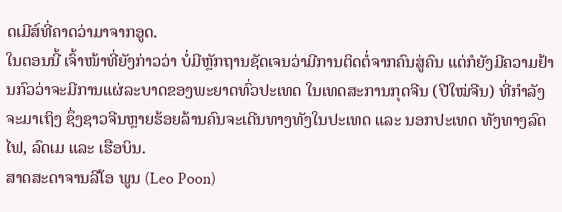ດເມີສ໌ທີ່ຄາດວ່າມາຈາກອູດ.
ໃນຕອນນີ້ ເຈົ້າໜ້າທີ່ຍັງກ່າວວ່າ ບໍ່ມີຫຼັກຖານຊັດເຈນວ່າມີການຕິດຕໍ່ຈາກຄົນສູ່ຄົນ ແຕ່ກໍຍັງມີຄວາມຢ້ານກົວວ່າຈະມີການແຜ່ລະບາດຂອງພະຍາດທົ່ວປະເທດ ໃນເທດສະການກຸດຈີນ (ປີໃໝ່ຈີນ) ທີ່ກຳລັງຈະມາເຖິງ ຊຶ່ງຊາວຈີນຫຼາຍຮ້ອຍລ້ານຄົນຈະເດີນທາງທັງໃນປະເທດ ແລະ ນອກປະເທດ ທັງທາງລົດໄຟ, ລົດເມ ແລະ ເຮືອບິນ.
ສາດສະດາຈານລີໂອ ພູນ (Leo Poon)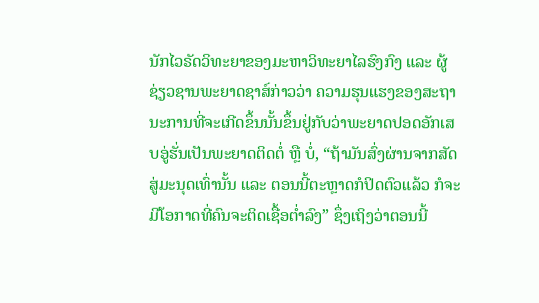ນັກໄວຣັດວິທະຍາຂອງມະຫາວິທະຍາໄລຮົງກົງ ແລະ ຜູ້ຊ່ຽວຊານພະຍາດຊາສ໌ກ່າວວ່າ ຄວາມຮຸນແຮງຂອງສະຖານະການທີ່ຈະເກີດຂຶ້ນນັ້ນຂຶ້ນຢູ່ກັບວ່າພະຍາດປອດອັກເສບອູ່ຮັ່ນເປັນພະຍາດຕິດຕໍ່ ຫຼື ບໍ່, “ຖ້າມັນສົ່ງຜ່ານຈາກສັດສູ່ມະນຸດເທົ່ານັ້ນ ແລະ ຕອນນີ້ຕະຫຼາດກໍປິດຕົວແລ້ວ ກໍຈະມີໂອກາດທີ່ຄົນຈະຕິດເຊື້ອຕ່ຳລົງ” ຊຶ່ງເຖິງວ່າຕອນນີ້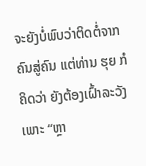ຈະຍັງບໍ່ພົບວ່າຕິດຕໍ່ຈາກຄົນສູ່ຄົນ ແຕ່ທ່ານ ຮຸຍ ກໍຄິດວ່າ ຍັງຕ້ອງເຝົ້າລະວັງເພາະ “ຫຼາ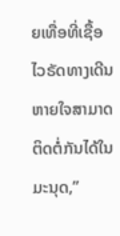ຍເທື່ອທີ່ເຊື້ອໄວຣັດທາງເດີນຫາຍໃຈສາມາດຕິດຕໍ່ກັນໄດ້ໃນມະນຸດ,”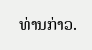ທ່ານກ່າວ.